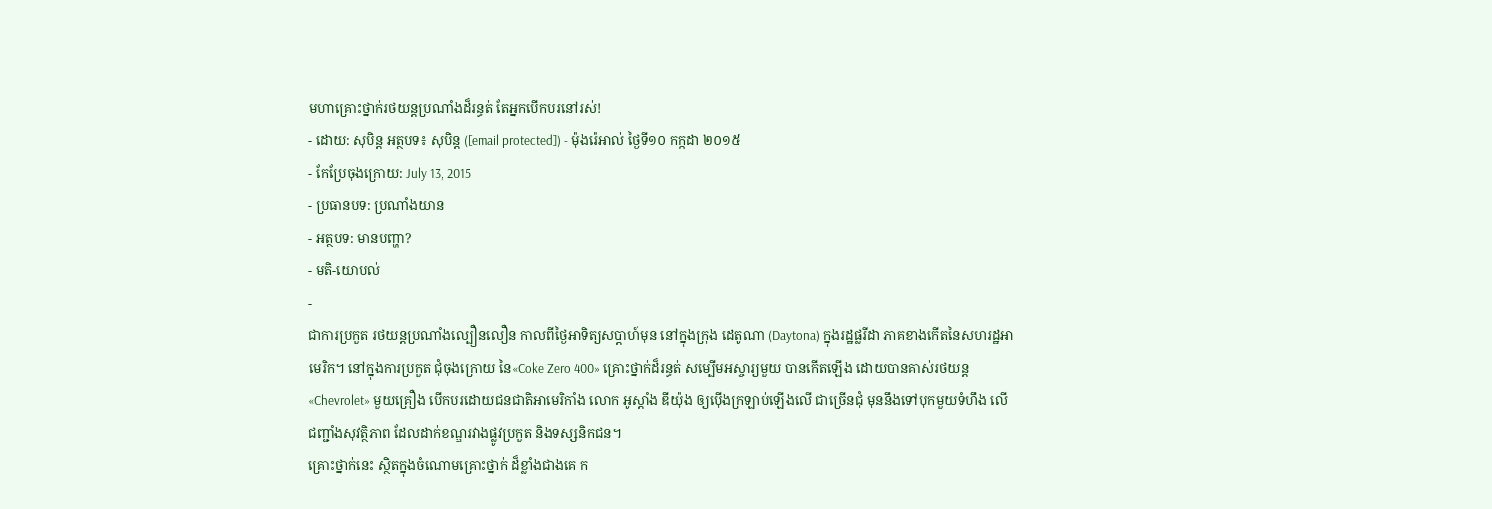មហាគ្រោះថ្នាក់រថយន្ដប្រណាំងដ៏រន្ធត់ តែអ្នកបើកបរនៅរស់!
- ដោយ: សុបិន្ដ អត្ថបទ៖ សុបិន្ត ([email protected]) - ម៉ុងរ៉េអាល់ ថ្ងៃទី១០ កក្កដា ២០១៥
- កែប្រែចុងក្រោយ: July 13, 2015
- ប្រធានបទ: ប្រណាំងយាន
- អត្ថបទ: មានបញ្ហា?
- មតិ-យោបល់
-
ជាការប្រកួត រថយន្ដប្រណាំងល្បឿនលឿន កាលពីថ្ងៃអាទិត្យសប្ដាហ៍មុន នៅក្នុងក្រុង ដេតូណា (Daytona) ក្នុងរដ្ឋផ្លរីដា ភាគខាងកើតនៃសហរដ្ឋអាមេរិក។ នៅក្នុងការប្រកួត ជុំចុងក្រោយ នៃ«Coke Zero 400» គ្រោះថ្នាក់ដ៏រន្ធត់ សម្បើមអស្ចារ្យមួយ បានកើតឡើង ដោយបានគាស់រថយន្ដ «Chevrolet» មួយគ្រឿង បើកបរដោយជនជាតិអាមេរិកាំង លោក អូស្តាំង ឌីយ៉ុង ឲ្យប៉ើងក្រឡាប់ឡើងលើ ជាច្រើនជុំ មុននឹងទៅបុកមួយទំហឹង លើជញ្ជាំងសុវត្ថិភាព ដែលដាក់ខណ្ឌរវាងផ្លូវប្រកួត និងទស្សនិកជន។
គ្រោះថ្នាក់នេះ ស្ថិតក្នុងចំណោមគ្រោះថ្នាក់ ដ៏ខ្លាំងជាងគេ ក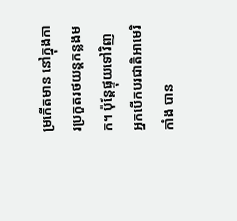ម្រកើតមាន នៅក្នុងការប្រកួតរថយន្ដកន្លងមក។ ប៉ុន្តែផ្ទុយទៅវិញ អ្នកបើកបរជាតិអាមេរិកាំង បាន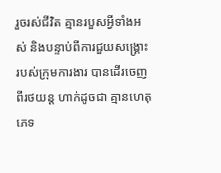រួចរស់ជីវិត គ្មានរបួសអ្វីទាំងអស់ និងបន្ទាប់ពីការជួយសង្គ្រោះ របស់ក្រុមការងារ បានដើរចេញពីរថយន្ដ ហាក់ដូចជា គ្មានហេតុភេទ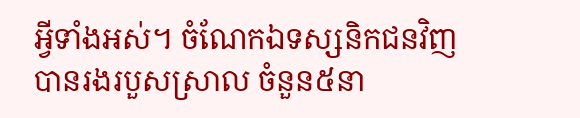អ្វីទាំងអស់។ ចំណែកឯទស្សនិកជនវិញ បានរងរបួសស្រាល ចំនួន៥នា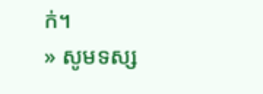ក់។
» សូមទស្ស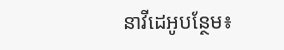នាវីដេអូបន្ថែម៖